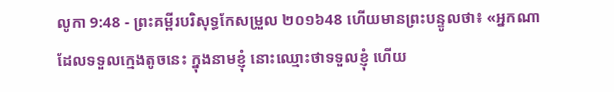លូកា 9:48 - ព្រះគម្ពីរបរិសុទ្ធកែសម្រួល ២០១៦48 ហើយមានព្រះបន្ទូលថា៖ «អ្នកណាដែលទទួលក្មេងតូចនេះ ក្នុងនាមខ្ញុំ នោះឈ្មោះថាទទួលខ្ញុំ ហើយ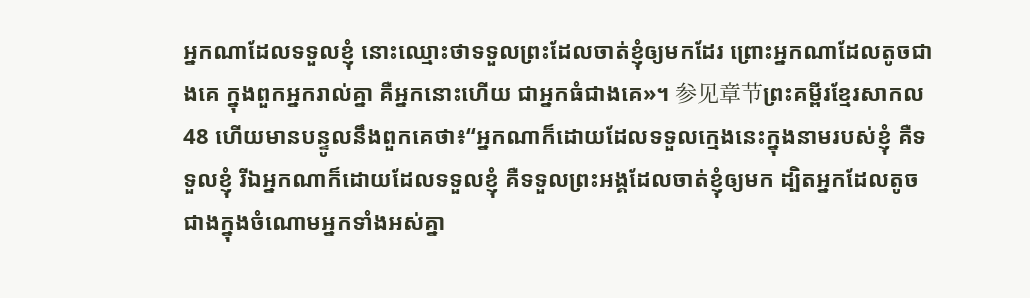អ្នកណាដែលទទួលខ្ញុំ នោះឈ្មោះថាទទួលព្រះដែលចាត់ខ្ញុំឲ្យមកដែរ ព្រោះអ្នកណាដែលតូចជាងគេ ក្នុងពួកអ្នករាល់គ្នា គឺអ្នកនោះហើយ ជាអ្នកធំជាងគេ»។ 参见章节ព្រះគម្ពីរខ្មែរសាកល48 ហើយមានបន្ទូលនឹងពួកគេថា៖“អ្នកណាក៏ដោយដែលទទួលក្មេងនេះក្នុងនាមរបស់ខ្ញុំ គឺទទួលខ្ញុំ រីឯអ្នកណាក៏ដោយដែលទទួលខ្ញុំ គឺទទួលព្រះអង្គដែលចាត់ខ្ញុំឲ្យមក ដ្បិតអ្នកដែលតូចជាងក្នុងចំណោមអ្នកទាំងអស់គ្នា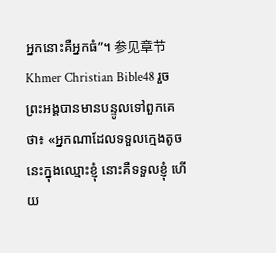អ្នកនោះគឺអ្នកធំ”។ 参见章节Khmer Christian Bible48 រួចព្រះអង្គបានមានបន្ទូលទៅពួកគេថា៖ «អ្នកណាដែលទទួលក្មេងតូចនេះក្នុងឈ្មោះខ្ញុំ នោះគឺទទួលខ្ញុំ ហើយ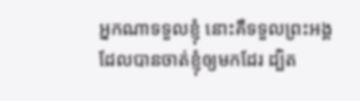អ្នកណាទទួលខ្ញុំ នោះគឺទទួលព្រះអង្គដែលបានចាត់ខ្ញុំឲ្យមកដែរ ដ្បិត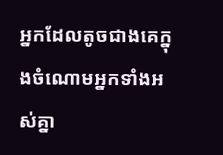អ្នកដែលតូចជាងគេក្នុងចំណោមអ្នកទាំងអស់គ្នា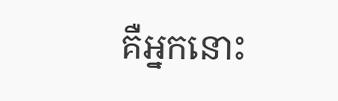គឺអ្នកនោះ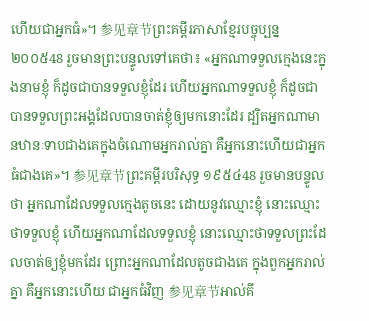ហើយជាអ្នកធំ»។ 参见章节ព្រះគម្ពីរភាសាខ្មែរបច្ចុប្បន្ន ២០០៥48 រួចមានព្រះបន្ទូលទៅគេថា៖ «អ្នកណាទទួលក្មេងនេះក្នុងនាមខ្ញុំ ក៏ដូចជាបានទទួលខ្ញុំដែរ ហើយអ្នកណាទទួលខ្ញុំ ក៏ដូចជាបានទទួលព្រះអង្គដែលបានចាត់ខ្ញុំឲ្យមកនោះដែរ ដ្បិតអ្នកណាមានឋានៈទាបជាងគេក្នុងចំណោមអ្នករាល់គ្នា គឺអ្នកនោះហើយជាអ្នកធំជាងគេ»។ 参见章节ព្រះគម្ពីរបរិសុទ្ធ ១៩៥៤48 រួចមានបន្ទូលថា អ្នកណាដែលទទួលក្មេងតូចនេះ ដោយនូវឈ្មោះខ្ញុំ នោះឈ្មោះថាទទួលខ្ញុំ ហើយអ្នកណាដែលទទួលខ្ញុំ នោះឈ្មោះថាទទួលព្រះដែលចាត់ឲ្យខ្ញុំមកដែរ ព្រោះអ្នកណាដែលតូចជាងគេ ក្នុងពួកអ្នករាល់គ្នា គឺអ្នកនោះហើយ ជាអ្នកធំវិញ 参见章节អាល់គី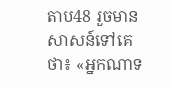តាប48 រួចមានសាសន៍ទៅគេថា៖ «អ្នកណាទ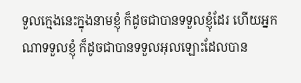ទួលក្មេងនេះក្នុងនាមខ្ញុំ ក៏ដូចជាបានទទួលខ្ញុំដែរ ហើយអ្នកណាទទួលខ្ញុំ ក៏ដូចជាបានទទួលអុលឡោះដែលបាន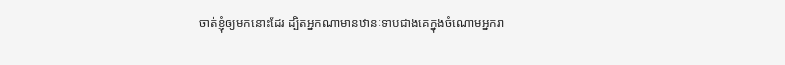ចាត់ខ្ញុំឲ្យមកនោះដែរ ដ្បិតអ្នកណាមានឋានៈទាបជាងគេក្នុងចំណោមអ្នករា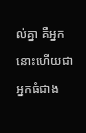ល់គ្នា គឺអ្នកនោះហើយជាអ្នកធំជាង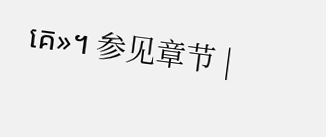គេ»។ 参见章节 |